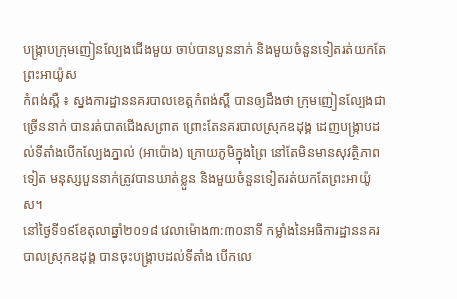បង្រ្កាបក្រុមញៀនល្បែងជើងមួយ ចាប់បានបួននាក់ និងមួយចំនួនទៀតរត់យកតែព្រះអាយ៉ូស
កំពង់ស្ពឺ ៖ ស្នងការដ្ឋាននគរបាលខេត្តកំពង់ស្ពឺ បានឲ្យដឹងថា ក្រុមញៀនល្បែងជាច្រើននាក់ បានរត់បាតជើងសព្រាត ព្រោះតែនគរបាលស្រុកឧដុង្គ ដេញបង្រ្កាបដល់ទីតាំងបើកល្បែងភ្នាល់ (អាប៉ោង) ក្រោយភូមិក្នុងព្រៃ នៅតែមិនមានសុវត្ថិភាពទៀត មនុស្សបួននាក់ត្រូវបានឃាត់ខ្លួន និងមួយចំនួនទៀតរត់យកតែព្រះអាយ៉ូស។
នៅថ្ងៃទី១៩ខែតុលាឆ្នាំ២០១៨ វេលាម៉ោង៣:៣០នាទី កម្លាំងនៃអធិការដ្ឋាននគរបាលស្រុកឧដុង្គ បានចុះបង្រ្គាបដល់ទីតាំង បើកលេ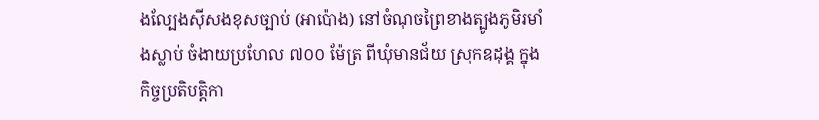ងល្បែងស៊ីសងខុសច្បាប់ (អាប៉ោង) នៅចំណុចព្រៃខាងត្បូងភូមិរមាំងស្លាប់ ចំងាយប្រហែល ៧០០ ម៉ែត្រ ពីឃុំមានជ័យ ស្រុកឧដុង្គ ក្នុងកិច្ចប្រតិបត្តិកា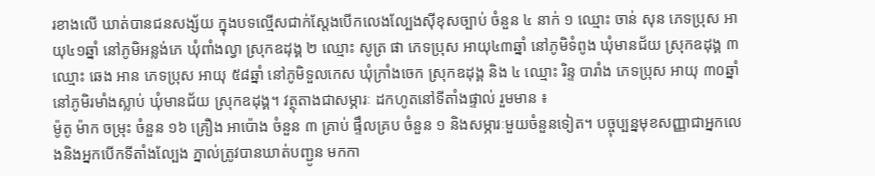រខាងលើ ឃាត់បានជនសង្ស័យ ក្នុងបទល្មើសជាក់ស្ដែងបើកលេងល្បែងស៊ីខុសច្បាប់ ចំនួន ៤ នាក់ ១ ឈ្មោះ ចាន់ សុន ភេទប្រុស អាយុ៤១ឆ្នាំ នៅភូមិអន្លង់ភេ ឃុំពាំងល្វា ស្រុកឧដុង្គ ២ ឈ្មោះ សូត្រ ផា ភេទប្រុស អាយុ៤៣ឆ្នាំ នៅភូមិទំពូង ឃុំមានជ័យ ស្រុកឧដុង្គ ៣ ឈ្មោះ ឆេង អាន ភេទប្រុស អាយុ ៥៨ឆ្នាំ នៅភូមិទួលកេស ឃុំក្រាំងចេក ស្រុកឧដុង្គ និង ៤ ឈ្មោះ រិន្ទ បារាំង ភេទប្រុស អាយុ ៣០ឆ្នាំ នៅភូមិរមាំងស្លាប់ ឃុំមានជ័យ ស្រុកឧដុង្គ។ វត្ថុតាងជាសម្ភារៈ ដកហូតនៅទីតាំងផ្ទាល់ រួមមាន ៖
ម៉ូតូ ម៉ាក ចម្រុះ ចំនួន ១៦ គ្រឿង អាប៉ោង ចំនួន ៣ គ្រាប់ ផ្ទឹលគ្រប ចំនួន ១ និងសម្ភារៈមួយចំនួនទៀត។ បច្ចុប្បន្នមុខសញ្ញាជាអ្នកលេងនិងអ្នកបើកទីតាំងល្បែង ភ្នាល់ត្រូវបានឃាត់បញ្ជូន មកកា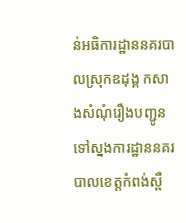ន់អធិការដ្ឋាននគរបាលស្រុកឧដុង្គ កសាងសំណុំរឿងបញ្ជូនទៅស្នងការដ្ឋាននគរបាលខេត្តកំពង់ស្ពឺ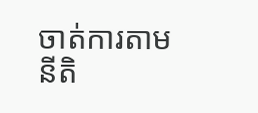ចាត់ការតាមនីតិ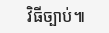វិធីច្បាប់៕